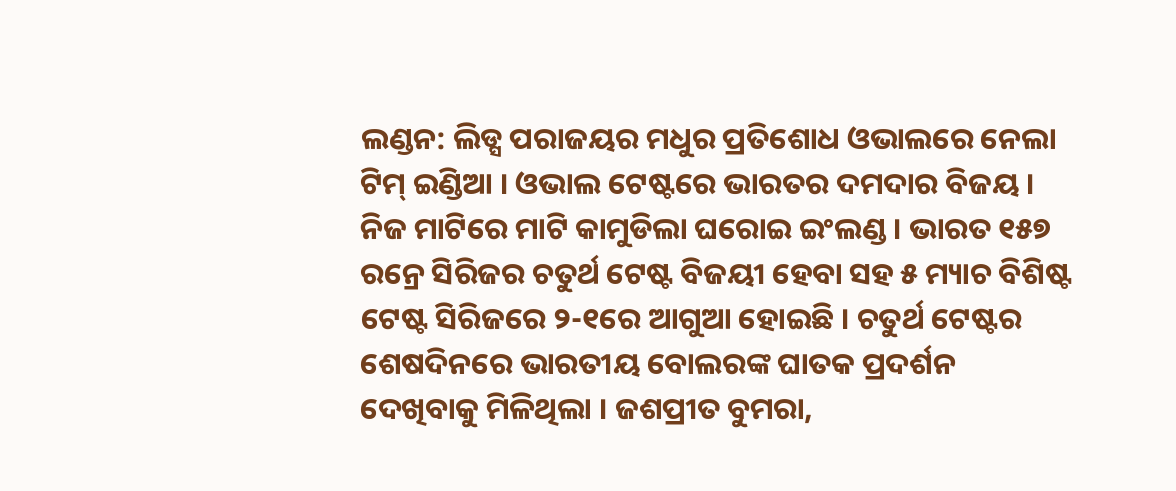ଲଣ୍ଡନ: ଲିଡ୍ସ ପରାଜୟର ମଧୁର ପ୍ରତିଶୋଧ ଓଭାଲରେ ନେଲା ଟିମ୍ ଇଣ୍ଡିଆ । ଓଭାଲ ଟେଷ୍ଟରେ ଭାରତର ଦମଦାର ବିଜୟ । ନିଜ ମାଟିରେ ମାଟି କାମୁଡିଲା ଘରୋଇ ଇଂଲଣ୍ଡ । ଭାରତ ୧୫୭ ରନ୍ରେ ସିରିଜର ଚତୁର୍ଥ ଟେଷ୍ଟ ବିଜୟୀ ହେବା ସହ ୫ ମ୍ୟାଚ ବିଶିଷ୍ଟ ଟେଷ୍ଟ ସିରିଜରେ ୨-୧ରେ ଆଗୁଆ ହୋଇଛି । ଚତୁର୍ଥ ଟେଷ୍ଟର ଶେଷଦିନରେ ଭାରତୀୟ ବୋଲରଙ୍କ ଘାତକ ପ୍ରଦର୍ଶନ ଦେଖିବାକୁ ମିଳିଥିଲା । ଜଶପ୍ରୀତ ବୁମରା,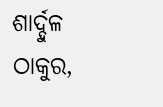ଶାର୍ଦ୍ଦୁଳ ଠାକୁର,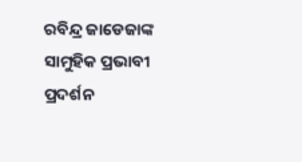ରବିନ୍ଦ୍ର ଜାଡେଜାଙ୍କ ସାମୁହିକ ପ୍ରଭାବୀ ପ୍ରଦର୍ଶନ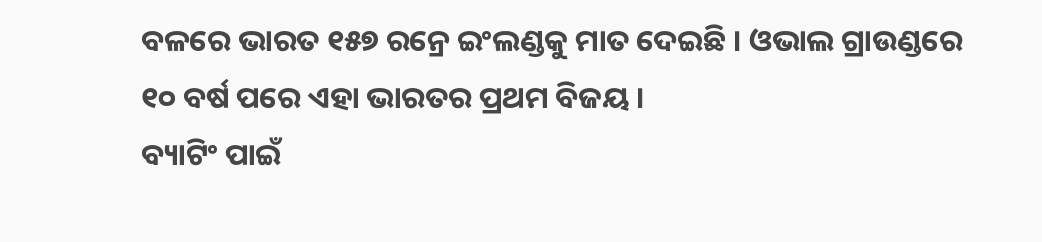ବଳରେ ଭାରତ ୧୫୭ ରନ୍ରେ ଇଂଲଣ୍ଡକୁ ମାତ ଦେଇଛି । ଓଭାଲ ଗ୍ରାଉଣ୍ଡରେ ୧୦ ବର୍ଷ ପରେ ଏହା ଭାରତର ପ୍ରଥମ ବିଜୟ ।
ବ୍ୟାଟିଂ ପାଇଁ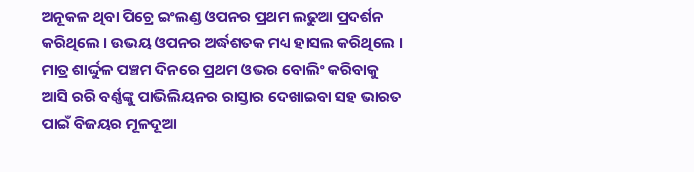ଅନୂକଳ ଥିବା ପିଚ୍ରେ ଇଂଲଣ୍ଡ ଓପନର ପ୍ରଥମ ଲଢୁଆ ପ୍ରଦର୍ଶନ କରିଥିଲେ । ଉଭୟ ଓପନର ଅର୍ଦ୍ଧଶତକ ମଧ୍ୟ ହାସଲ କରିଥିଲେ । ମାତ୍ର ଶାର୍ଦ୍ଦୁଳ ପଞ୍ଚମ ଦିନରେ ପ୍ରଥମ ଓଭର ବୋଲିଂ କରିବାକୁ ଆସି ରରି ବର୍ଣ୍ଣଙ୍କୁ ପାଭିଲିୟନର ରାସ୍ତାର ଦେଖାଇବା ସହ ଭାରତ ପାଇଁ ବିଜୟର ମୂଳଦୂଆ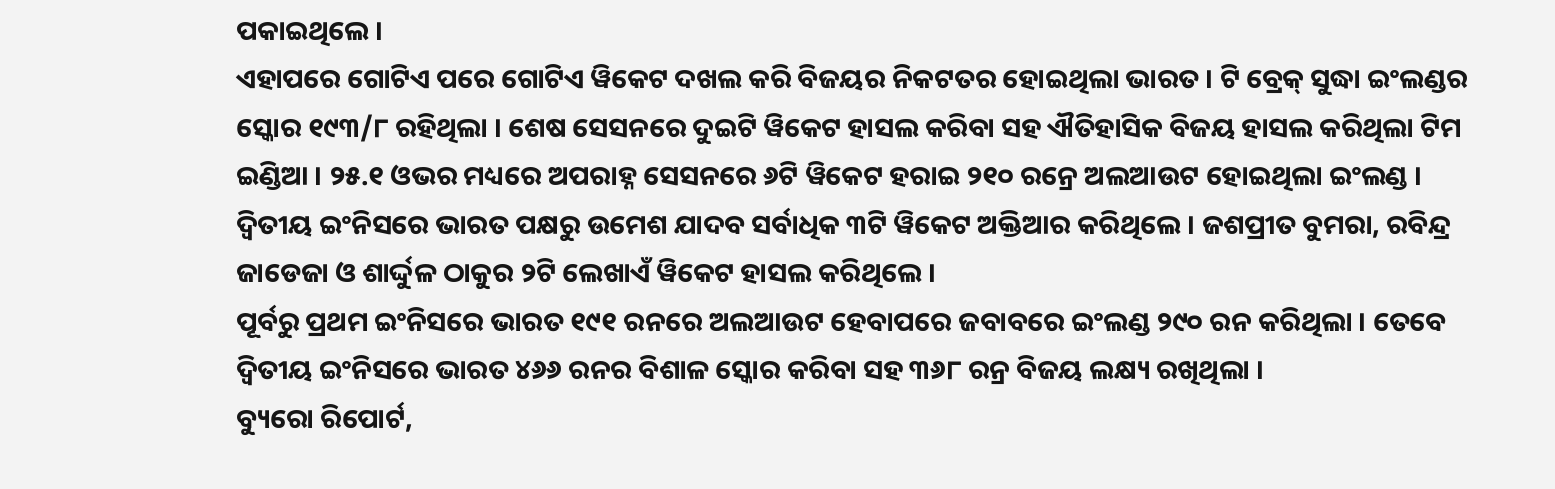ପକାଇଥିଲେ ।
ଏହାପରେ ଗୋଟିଏ ପରେ ଗୋଟିଏ ୱିକେଟ ଦଖଲ କରି ବିଜୟର ନିକଟତର ହୋଇଥିଲା ଭାରତ । ଟି ବ୍ରେକ୍ ସୁଦ୍ଧା ଇଂଲଣ୍ଡର ସ୍କୋର ୧୯୩/୮ ରହିଥିଲା । ଶେଷ ସେସନରେ ଦୁଇଟି ୱିକେଟ ହାସଲ କରିବା ସହ ଐତିହାସିକ ବିଜୟ ହାସଲ କରିଥିଲା ଟିମ ଇଣ୍ଡିଆ । ୨୫.୧ ଓଭର ମଧ୍ୟରେ ଅପରାହ୍ନ ସେସନରେ ୬ଟି ୱିକେଟ ହରାଇ ୨୧୦ ରନ୍ରେ ଅଲଆଉଟ ହୋଇଥିଲା ଇଂଲଣ୍ଡ । ଦ୍ବିତୀୟ ଇଂନିସରେ ଭାରତ ପକ୍ଷରୁ ଉମେଶ ଯାଦବ ସର୍ବାଧିକ ୩ଟି ୱିକେଟ ଅକ୍ତିଆର କରିଥିଲେ । ଜଶପ୍ରୀତ ବୁମରା, ରବିନ୍ଦ୍ର ଜାଡେଜା ଓ ଶାର୍ଦ୍ଦୁଳ ଠାକୁର ୨ଟି ଲେଖାଏଁ ୱିକେଟ ହାସଲ କରିଥିଲେ ।
ପୂର୍ବରୁ ପ୍ରଥମ ଇଂନିସରେ ଭାରତ ୧୯୧ ରନରେ ଅଲଆଉଟ ହେବାପରେ ଜବାବରେ ଇଂଲଣ୍ଡ ୨୯୦ ରନ କରିଥିଲା । ତେବେ ଦ୍ବିତୀୟ ଇଂନିସରେ ଭାରତ ୪୬୬ ରନର ବିଶାଳ ସ୍କୋର କରିବା ସହ ୩୬୮ ରନ୍ର ବିଜୟ ଲକ୍ଷ୍ୟ ରଖିଥିଲା ।
ବ୍ୟୁରୋ ରିପୋର୍ଟ,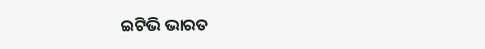ଇଟିଭି ଭାରତ